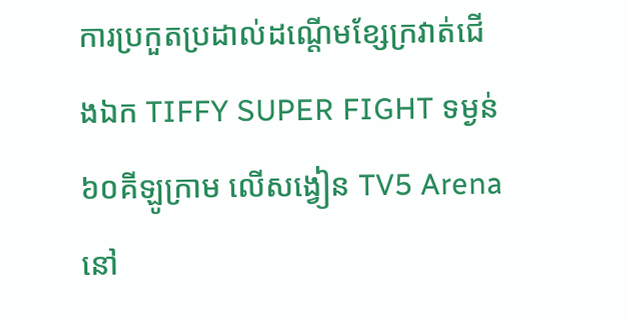ការប្រកួតប្រដាល់ដណ្តើមខ្សែក្រវាត់ជើងឯក TIFFY SUPER FIGHT ទម្ងន់៦០គីឡូក្រាម លើសង្វៀន TV5 Arena នៅ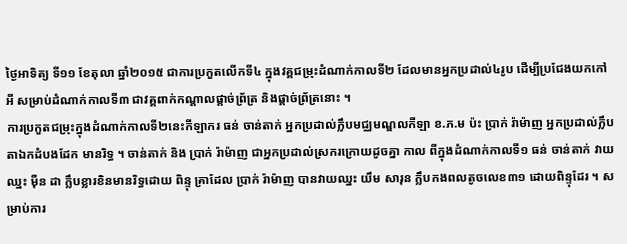ថ្ងៃអាទិត្យ ទី១១ ខែតុលា ឆ្នាំ២០១៥ ជាការប្រកួតលើកទី៤ ក្នុងវគ្គជម្រុះដំណាក់កាលទី២ ដែលមានអ្នកប្រដាល់៤រូប ដើម្បីប្រជែងយកកៅអី សម្រាប់ដំណាក់កាលទី៣ ជាវគ្គពាក់កណ្តាលផ្តាច់ព្រ័ត្រ និងផ្តាច់ព្រ័ត្រនោះ ។
ការប្រកួតជម្រុះក្នុងដំណាក់កាលទី២នេះកីឡាករ ធន់ ចាន់តាក់ អ្នកប្រដាល់ក្លឹបមជ្ឈមណ្ឌលកីឡា ខ.ភ.ម ប៉ះ ប្រាក់ រ៉ាម៉ាញ អ្នកប្រដាល់ក្លឹបតាឯកដំបងដែក មានរិទ្ធ ។ ចាន់តាក់ និង ប្រាក់ រ៉ាម៉ាញ ជាអ្នកប្រដាល់ស្រករក្រោយដូចគ្នា កាល ពីក្នុងដំណាក់កាលទី១ ធន់ ចាន់តាក់ វាយឈ្នះ ម៉ឺន ដា ក្លឹបខ្លារខិនមានរិទ្ធដោយ ពិន្ទុ គ្រាដែល ប្រាក់ រ៉ាម៉ាញ បានវាយឈ្នះ យឹម សារុន ក្លឹបកងពលតូចលេខ៣១ ដោយពិន្ទុដែរ ។ សម្រាប់ការ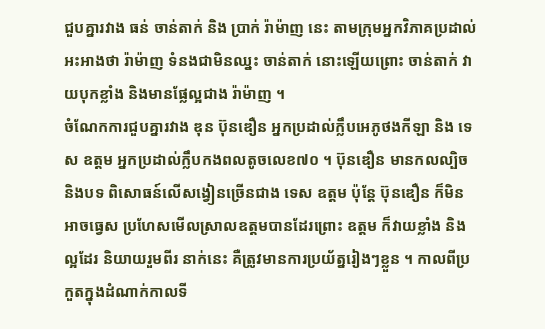ជួបគ្នារវាង ធន់ ចាន់តាក់ និង ប្រាក់ រ៉ាម៉ាញ នេះ តាមក្រុមអ្នកវិភាគប្រដាល់អះអាងថា រ៉ាម៉ាញ ទំនងជាមិនឈ្នះ ចាន់តាក់ នោះឡើយព្រោះ ចាន់តាក់ វាយបុកខ្លាំង និងមានផ្លែល្អជាង រ៉ាម៉ាញ ។
ចំណែកការជួបគ្នារវាង ឌុន ប៊ុនឌឿន អ្នកប្រដាល់ក្លឹបអេភូថងកីឡា និង ទេស ឧត្តម អ្នកប្រដាល់ក្លឹបកងពលតូចលេខ៧០ ។ ប៊ុនឌឿន មានកលល្បិច និងបទ ពិសោធន៍លើសង្វៀនច្រើនជាង ទេស ឧត្តម ប៉ុន្តែ ប៊ុនឌឿន ក៏មិនអាចធ្វេស ប្រហែសមើលស្រាលឧត្តមបានដែរព្រោះ ឧត្តម ក៏វាយខ្លាំង និងល្អដែរ និយាយរួមពីរ នាក់នេះ គឺត្រូវមានការប្រយ័ត្នរៀងៗខ្លួន ។ កាលពីប្រកួតក្នុងដំណាក់កាលទី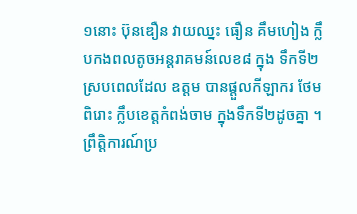១នោះ ប៊ុនឌឿន វាយឈ្នះ ធឿន គឹមហៀង ក្លឹបកងពលតូចអន្តរាគមន៍លេខ៨ ក្នុង ទឹកទី២ ស្របពេលដែល ឧត្តម បានផ្តួលកីឡាករ ថែម ពិរោះ ក្លឹបខេត្តកំពង់ចាម ក្នុងទឹកទី២ដូចគ្នា ។
ព្រឹត្តិការណ៍ប្រ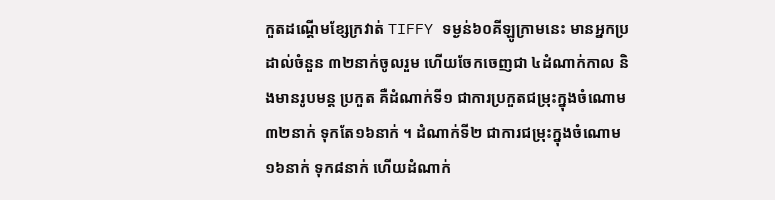កួតដណ្តើមខ្សែក្រវាត់ TIFFY ទម្ងន់៦០គីឡូក្រាមនេះ មានអ្នកប្រដាល់ចំនួន ៣២នាក់ចូលរួម ហើយចែកចេញជា ៤ដំណាក់កាល និងមានរូបមន្ត ប្រកួត គឺដំណាក់ទី១ ជាការប្រកួតជម្រុះក្នុងចំណោម៣២នាក់ ទុកតែ១៦នាក់ ។ ដំណាក់ទី២ ជាការជម្រុះក្នុងចំណោម១៦នាក់ ទុក៨នាក់ ហើយដំណាក់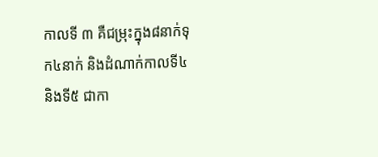កាលទី ៣ គឺជម្រុះក្នុង៨នាក់ទុក៤នាក់ និងដំណាក់កាលទី៤ និងទី៥ ជាកា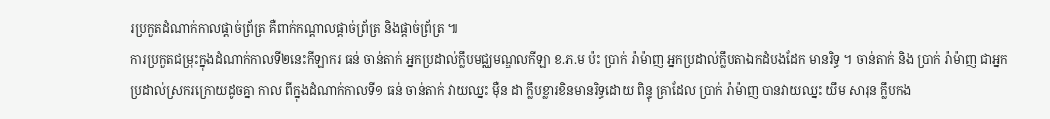រប្រកួតដំណាក់កាលផ្តាច់ព្រ័ត្រ គឺពាក់កណ្តាលផ្តាច់ព្រ័ត្រ និងផ្តាច់ព្រ័ត្រ ៕
ការប្រកួតជម្រុះក្នុងដំណាក់កាលទី២នេះកីឡាករ ធន់ ចាន់តាក់ អ្នកប្រដាល់ក្លឹបមជ្ឈមណ្ឌលកីឡា ខ.ភ.ម ប៉ះ ប្រាក់ រ៉ាម៉ាញ អ្នកប្រដាល់ក្លឹបតាឯកដំបងដែក មានរិទ្ធ ។ ចាន់តាក់ និង ប្រាក់ រ៉ាម៉ាញ ជាអ្នកប្រដាល់ស្រករក្រោយដូចគ្នា កាល ពីក្នុងដំណាក់កាលទី១ ធន់ ចាន់តាក់ វាយឈ្នះ ម៉ឺន ដា ក្លឹបខ្លារខិនមានរិទ្ធដោយ ពិន្ទុ គ្រាដែល ប្រាក់ រ៉ាម៉ាញ បានវាយឈ្នះ យឹម សារុន ក្លឹបកង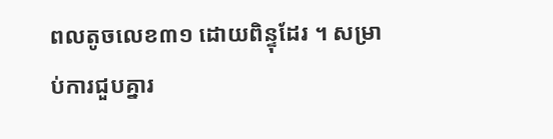ពលតូចលេខ៣១ ដោយពិន្ទុដែរ ។ សម្រាប់ការជួបគ្នារ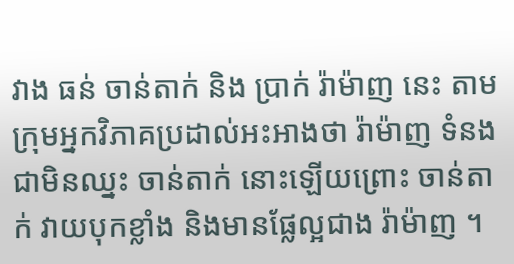វាង ធន់ ចាន់តាក់ និង ប្រាក់ រ៉ាម៉ាញ នេះ តាមក្រុមអ្នកវិភាគប្រដាល់អះអាងថា រ៉ាម៉ាញ ទំនងជាមិនឈ្នះ ចាន់តាក់ នោះឡើយព្រោះ ចាន់តាក់ វាយបុកខ្លាំង និងមានផ្លែល្អជាង រ៉ាម៉ាញ ។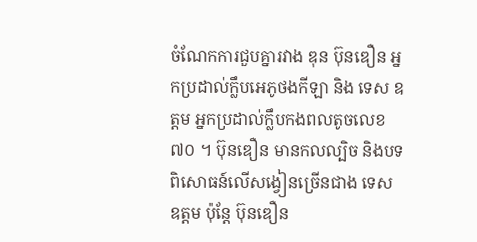ចំណែកការជួបគ្នារវាង ឌុន ប៊ុនឌឿន អ្នកប្រដាល់ក្លឹបអេភូថងកីឡា និង ទេស ឧត្តម អ្នកប្រដាល់ក្លឹបកងពលតូចលេខ៧០ ។ ប៊ុនឌឿន មានកលល្បិច និងបទ ពិសោធន៍លើសង្វៀនច្រើនជាង ទេស ឧត្តម ប៉ុន្តែ ប៊ុនឌឿន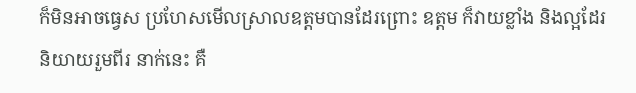ក៏មិនអាចធ្វេស ប្រហែសមើលស្រាលឧត្តមបានដែរព្រោះ ឧត្តម ក៏វាយខ្លាំង និងល្អដែរ និយាយរួមពីរ នាក់នេះ គឺ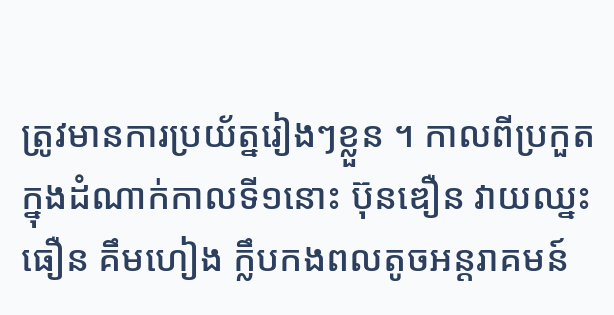ត្រូវមានការប្រយ័ត្នរៀងៗខ្លួន ។ កាលពីប្រកួតក្នុងដំណាក់កាលទី១នោះ ប៊ុនឌឿន វាយឈ្នះ ធឿន គឹមហៀង ក្លឹបកងពលតូចអន្តរាគមន៍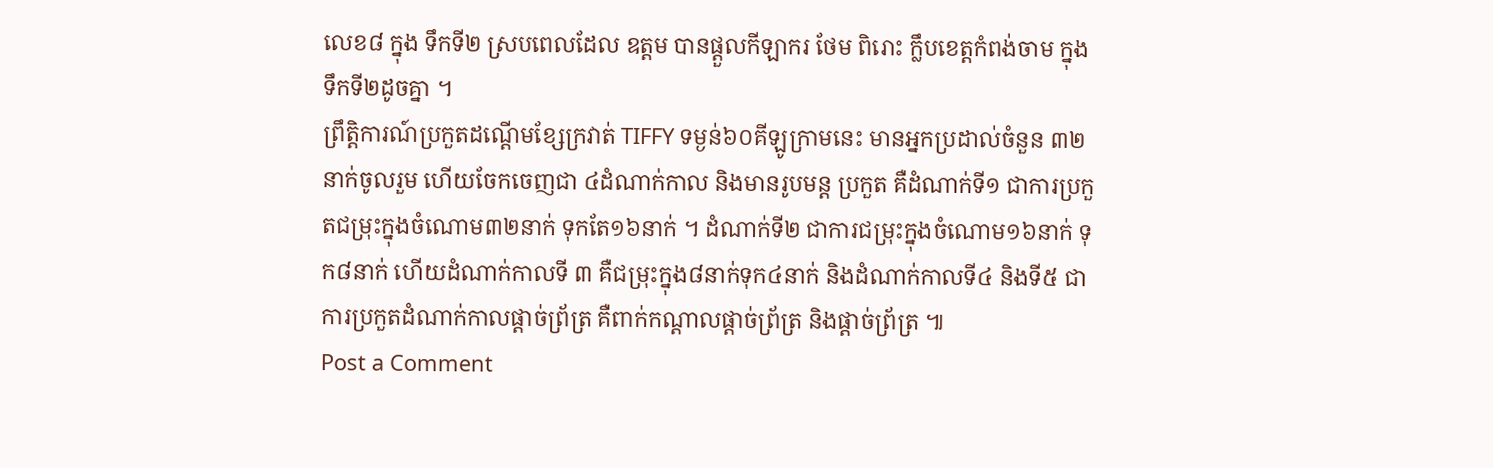លេខ៨ ក្នុង ទឹកទី២ ស្របពេលដែល ឧត្តម បានផ្តួលកីឡាករ ថែម ពិរោះ ក្លឹបខេត្តកំពង់ចាម ក្នុងទឹកទី២ដូចគ្នា ។
ព្រឹត្តិការណ៍ប្រកួតដណ្តើមខ្សែក្រវាត់ TIFFY ទម្ងន់៦០គីឡូក្រាមនេះ មានអ្នកប្រដាល់ចំនួន ៣២នាក់ចូលរួម ហើយចែកចេញជា ៤ដំណាក់កាល និងមានរូបមន្ត ប្រកួត គឺដំណាក់ទី១ ជាការប្រកួតជម្រុះក្នុងចំណោម៣២នាក់ ទុកតែ១៦នាក់ ។ ដំណាក់ទី២ ជាការជម្រុះក្នុងចំណោម១៦នាក់ ទុក៨នាក់ ហើយដំណាក់កាលទី ៣ គឺជម្រុះក្នុង៨នាក់ទុក៤នាក់ និងដំណាក់កាលទី៤ និងទី៥ ជាការប្រកួតដំណាក់កាលផ្តាច់ព្រ័ត្រ គឺពាក់កណ្តាលផ្តាច់ព្រ័ត្រ និងផ្តាច់ព្រ័ត្រ ៕
Post a Comment